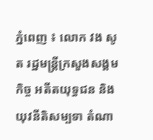ភ្នំពេញ ៖ លោក វង សូត រដ្ឋមន្ត្រីក្រសួងសង្គមកិច្ច អតីតយុទ្ធជន និងយុវនីតិសម្បទា តំណា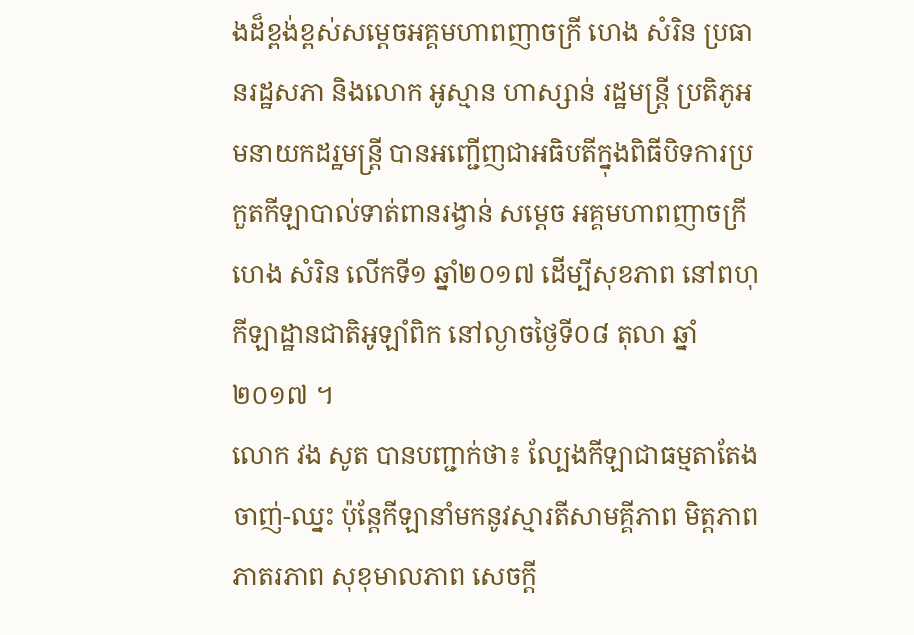ងដ៏ខ្ពង់ខ្ពស់សម្តេចអគ្គមហាពញាចក្រី ហេង សំរិន ប្រធានរដ្ឋសភា និងលោក អូស្មាន ហាស្សាន់ រដ្ឋមន្ដ្រី ប្រតិភូអមនាយកដរ្ឋមន្ដ្រី បានអញ្ជើញជាអធិបតីក្នុងពិធីបិទការប្រកួតកីឡាបាល់ទាត់ពានរង្វាន់ សម្តេច អគ្គមហាពញាចក្រី ហេង សំរិន លើកទី១ ឆ្នាំ២០១៧ ដើម្បីសុខភាព នៅពហុកីឡាដ្ឋានជាតិអូឡាំពិក នៅល្ងាចថ្ងៃទី០៨ តុលា ឆ្នាំ ២០១៧ ។
លោក វង សូត បានបញ្ជាក់ថា៖ ល្បែងកីឡាជាធម្មតាតែងចាញ់-ឈ្នះ ប៉ុន្តែកីឡានាំមកនូវស្មារតីសាមគ្គីភាព មិត្តភាព ភាតរភាព សុខុមាលភាព សេចក្តី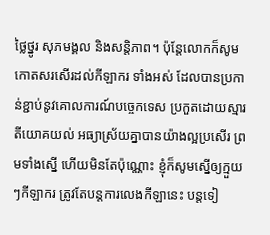ថ្លៃថ្នូរ សុភមង្គល និងសន្តិភាព។ ប៉ុន្ដែលោកក៏សូមកោតសរសើរដល់កីឡាករ ទាំងអស់ ដែលបានប្រកាន់ខ្ជាប់នូវគោលការណ៍បច្ចេកទេស ប្រកួតដោយស្មារតីយោគយល់ អធ្យាស្រ័យគ្នាបានយ៉ាងល្អប្រសើរ ព្រមទាំងស្នើ ហើយមិនតែប៉ុណ្ណោះ ខ្ញុំក៏សូមស្នើឲ្យក្មួយៗកីឡាករ ត្រូវតែបន្តការលេងកីឡានេះ បន្តទៀ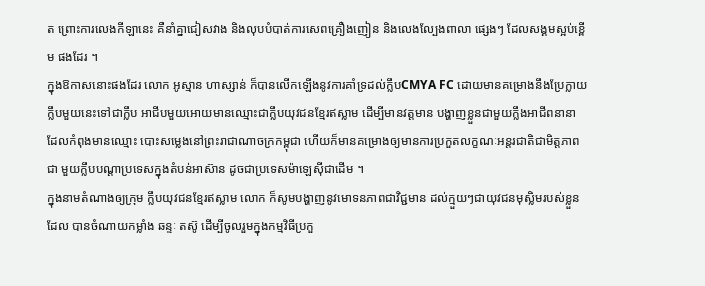ត ព្រោះការលេងកីឡានេះ គឺនាំគ្នាជៀសវាង និងលុបបំបាត់ការសេពគ្រឿងញៀន និងលេងល្បែងពាលា ផ្សេងៗ ដែលសង្គមស្អប់ខ្ពើម ផងដែរ ។
ក្នុងឱកាសនោះផងដែរ លោក អូស្មាន ហាស្សាន់ ក៏បានលើកឡើងនូវការគាំទ្រដល់ក្លឹបCMYA FC ដោយមានគម្រោងនឹងប្រែក្លាយក្លឹបមួយនេះទៅជាក្លឹប អាជីបមួយអោយមានឈ្មោះជាក្លឹបយុវជនខ្មែរឥស្លាម ដើម្បីមានវត្តមាន បង្ហាញខ្លួនជាមួយក្លឹងអាជីពនានា ដែលកំពុងមានឈ្មោះ បោះសម្លេងនៅព្រះរាជាណាចក្រកម្ពុជា ហើយក៏មានគម្រោងឲ្យមានការប្រកួតលក្ខណៈអន្តរជាតិជាមិត្តភាពជា មួយក្លឹបបណ្តាប្រទេសក្នុងតំបន់អាស៊ាន ដូចជាប្រទេសម៉ាឡេស៊ីជាដើម ។
ក្នុងនាមតំណាងឲ្យក្រុម ក្លឹបយុវជនខ្មែរឥស្លាម លោក ក៏សូមបង្ហាញនូវមោទនភាពជាវិជ្ជមាន ដល់ក្មួយៗជាយុវជនមុស្លិមរបស់ខ្លួន ដែល បានចំណាយកម្លាំង ឆន្ទៈ តស៊ូ ដើម្បីចូលរួមក្នុងកម្មវិធីប្រកួ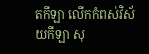តកីឡា លើកកំពស់វិស័យកីឡា សុ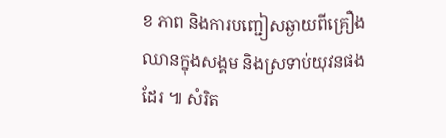ខ ភាព និងការបញ្ជៀសឆ្ងាយពីគ្រឿងឈានក្នុងសង្គម និងស្រទាប់យុវនផងដែរ ៕ សំរិត